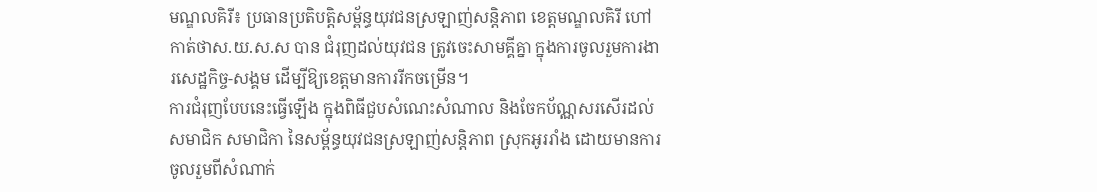មណ្ឌលគិរី៖ ប្រធានប្រតិបត្តិសម្ព័ន្ធយុវជនស្រឡាញ់សន្តិភាព ខេត្តមណ្ឌលគិរី ហៅកាត់ថាស.យ.ស.ស បាន ជំរុញដល់យុវជន ត្រូវចេះសាមគ្គីគ្នា ក្នុងការចូលរួមការងារសេដ្ឋកិច្ច-សង្គម ដើម្បីឱ្យខេត្តមានការរីកចម្រើន។
ការជំរុញបែបនេះធ្វើឡើង ក្នុងពិធីជួបសំណេះសំណាល និងចែកប័ណ្ណសរសើរដល់សមាជិក សមាជិកា នៃសម្ព័ន្ធយុវជនស្រឡាញ់សន្តិភាព ស្រុកអូររាំង ដោយមានការចូលរួមពីសំណាក់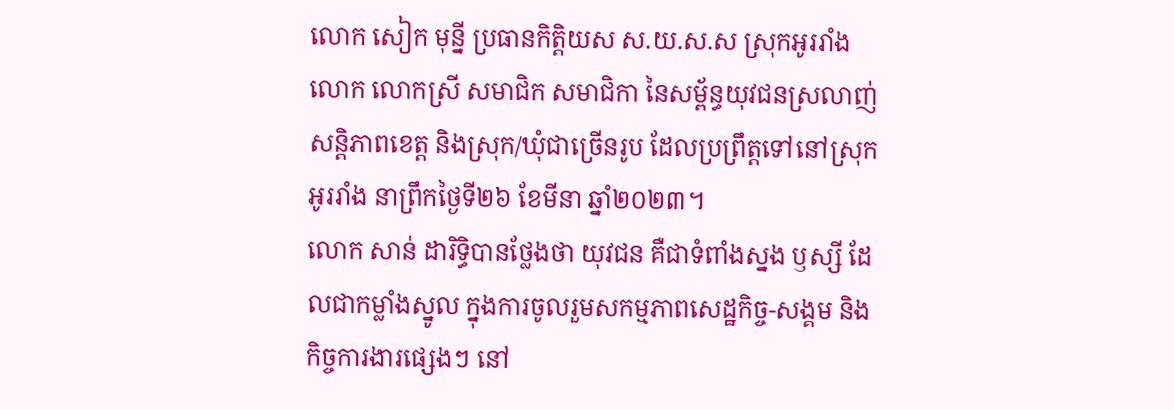លោក សៀក មុន្នី ប្រធានកិត្តិយស ស.យ.ស.ស ស្រុកអូររាំង លោក លោកស្រី សមាជិក សមាជិកា នៃសម្ព័ន្ធយុវជនស្រលាញ់សន្តិភាពខេត្ត និងស្រុក/ឃុំជាច្រើនរូប ដែលប្រព្រឹត្តទៅនៅស្រុកអូររាំង នាព្រឹកថ្ងៃទី២៦ ខែមីនា ឆ្នាំ២០២៣។
លោក សាន់ ដារិទ្ធិបានថ្លែងថា យុវជន គឺជាទំពាំងស្នង ឫស្សី ដែលជាកម្លាំងស្នូល ក្នុងការចូលរួមសកម្មភាពសេដ្ឋកិច្ច-សង្គម និងកិច្ចការងារផ្សេងៗ នៅ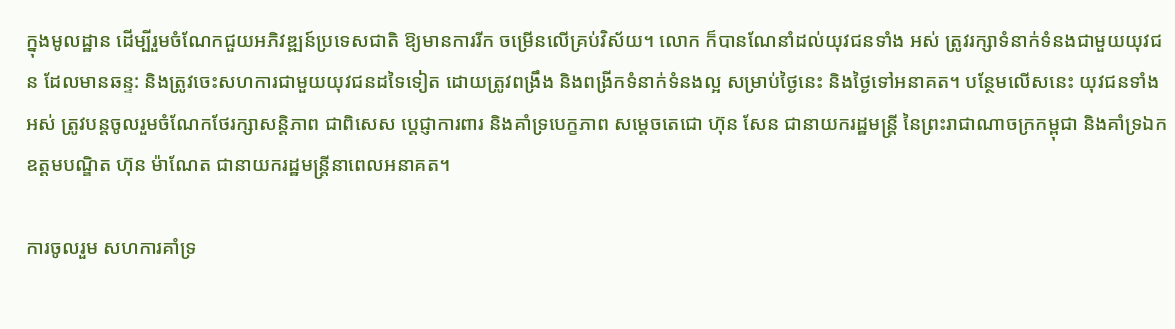ក្នុងមូលដ្ឋាន ដើម្បីរួមចំណែកជួយអភិវឌ្ឍន៍ប្រទេសជាតិ ឱ្យមានការរីក ចម្រើនលើគ្រប់វិស័យ។ លោក ក៏បានណែនាំដល់យុវជនទាំង អស់ ត្រូវរក្សាទំនាក់ទំនងជាមួយយុវជន ដែលមានឆន្ទ: និងត្រូវចេះសហការជាមួយយុវជនដទៃទៀត ដោយត្រូវពង្រឹង និងពង្រីកទំនាក់ទំនងល្អ សម្រាប់ថ្ងៃនេះ និងថ្ងៃទៅអនាគត។ បន្ថែមលើសនេះ យុវជនទាំងអស់ ត្រូវបន្តចូលរួមចំណែកថែរក្សាសន្តិភាព ជាពិសេស ប្តេជ្ញាការពារ និងគាំទ្របេក្ខភាព សម្តេចតេជោ ហ៊ុន សែន ជានាយករដ្ឋមន្រ្តី នៃព្រះរាជាណាចក្រកម្ពុជា និងគាំទ្រឯកឧត្តមបណ្ឌិត ហ៊ុន ម៉ាណែត ជានាយករដ្ឋមន្រ្តីនាពេលអនាគត។

ការចូលរួម សហការគាំទ្រ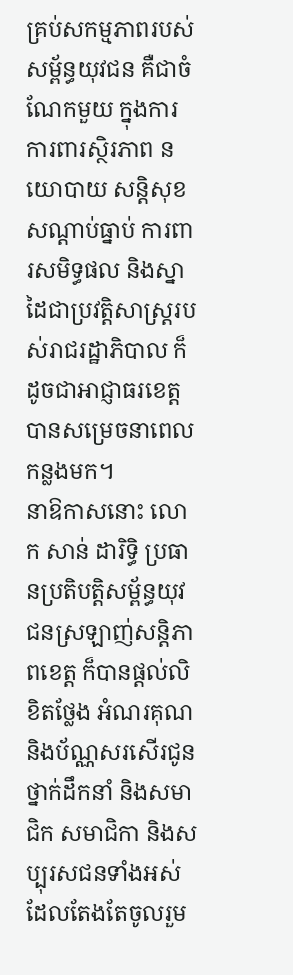គ្រប់សកម្មភាពរបស់សម្ព័ន្ធយុវជន គឺជាចំណែកមួយ ក្នុងការការពារស្ថិរភាព នយោបាយ សន្តិសុខសណ្តាប់ធ្នាប់ ការពារសមិទ្ធផល និងស្នាដៃជាប្រវត្តិសាស្ត្ររបស់រាជរដ្ឋាភិបាល ក៏ដូចជាអាជ្ញាធរខេត្ត បានសម្រេចនាពេលកន្លងមក។
នាឱកាសនោះ លោក សាន់ ដារិទ្ធិ ប្រធានប្រតិបត្តិសម្ព័ន្ធយុវជនស្រឡាញ់សន្តិភាពខេត្ត ក៏បានផ្តល់លិខិតថ្លែង អំណរគុណ និងប័ណ្ណសរសើរជូនថ្នាក់ដឹកនាំ និងសមាជិក សមាជិកា និងសប្បុរសជនទាំងអស់ ដែលតែងតែចូលរួម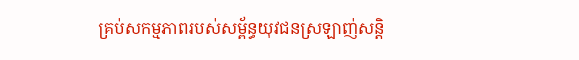គ្រប់សកម្មភាពរបស់សម្ព័ន្ធយុវជនស្រឡាញ់សន្តិ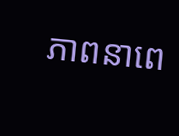ភាពនាពេ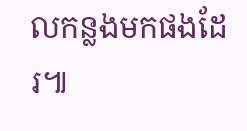លកន្លងមកផងដែរ៕